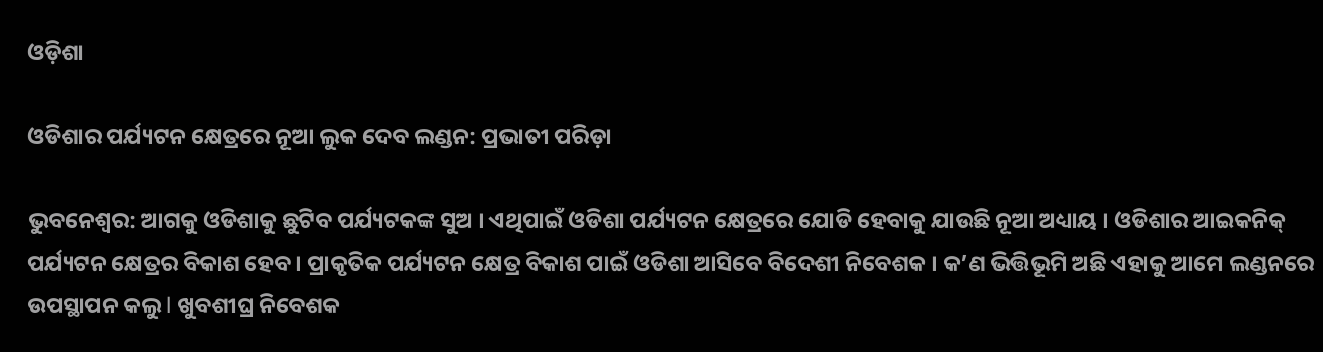ଓଡ଼ିଶା

ଓଡିଶାର ପର୍ଯ୍ୟଟନ କ୍ଷେତ୍ରରେ ନୂଆ ଲୁକ ଦେବ ଲଣ୍ଡନ: ପ୍ରଭାତୀ ପରିଡ଼ା

ଭୁବନେଶ୍ୱର: ଆଗକୁ ଓଡିଶାକୁ ଛୁଟିବ ପର୍ଯ୍ୟଟକଙ୍କ ସୁଅ । ଏଥିପାଇଁ ଓଡିଶା ପର୍ଯ୍ୟଟନ କ୍ଷେତ୍ରରେ ଯୋଡି ହେବାକୁ ଯାଉଛି ନୂଆ ଅଧ୍ୟାୟ । ଓଡିଶାର ଆଇକନିକ୍ ପର୍ଯ୍ୟଟନ କ୍ଷେତ୍ରର ବିକାଶ ହେବ । ପ୍ରାକୃତିକ ପର୍ଯ୍ୟଟନ କ୍ଷେତ୍ର ବିକାଶ ପାଇଁ ଓଡିଶା ଆସିବେ ବିଦେଶୀ ନିବେଶକ । କ’ଣ ଭିତ୍ତିଭୂମି ଅଛି ଏହାକୁ ଆମେ ଲଣ୍ଡନରେ ଉପସ୍ଥାପନ କଲୁ l ଖୁବଶୀଘ୍ର ନିବେଶକ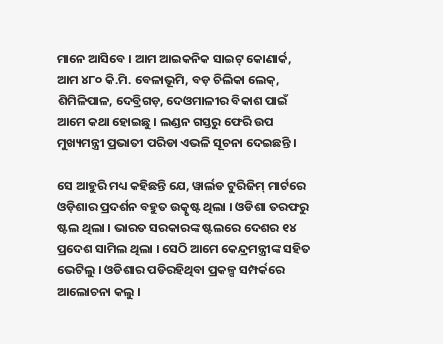ମାନେ ଆସିବେ । ଆମ ଆଇକନିକ ସାଇଟ୍ କୋଣାର୍କ, ଆମ ୪୮୦ କି.ମି. ବେଳାଭୂମି, ବଡ଼ ଚିଲିକା ଲେକ୍, ଶିମିଳିପାଳ, ଦେବ୍ରିଗଡ଼, ଦେଓମାଳୀର ବିକାଶ ପାଇଁ ଆମେ କଥା ହୋଇଛୁ । ଲଣ୍ଡନ ଗସ୍ତରୁ ଫେରି ଉପ ମୁଖ୍ୟମନ୍ତ୍ରୀ ପ୍ରଭାତୀ ପରିଡା ଏଭଳି ସୂଚନା ଦେଇଛନ୍ତି ।

ସେ ଆହୁରି ମଧ୍ୟ କହିଛନ୍ତି ଯେ, ୱାର୍ଲଡ ଟୁରିଜିମ୍ ମାର୍ଟରେ ଓଡ଼ିଶାର ପ୍ରଦର୍ଶନ ବହୁତ ଉତ୍କୃଷ୍ଟ ଥିଲା । ଓଡିଶା ତରଫରୁ ଷ୍ଟଲ ଥିଲା । ଭାରତ ସରକାରଙ୍କ ଷ୍ଟଲରେ ଦେଶର ୧୪ ପ୍ରଦେଶ ସାମିଲ ଥିଲା । ସେଠି ଆମେ କେନ୍ଦ୍ରମନ୍ତ୍ରୀଙ୍କ ସହିତ ଭେଟିଲୁ । ଓଡିଶାର ପଡିରହିଥିବା ପ୍ରକଳ୍ପ ସମ୍ପର୍କରେ ଆଲୋଚନା କଲୁ ।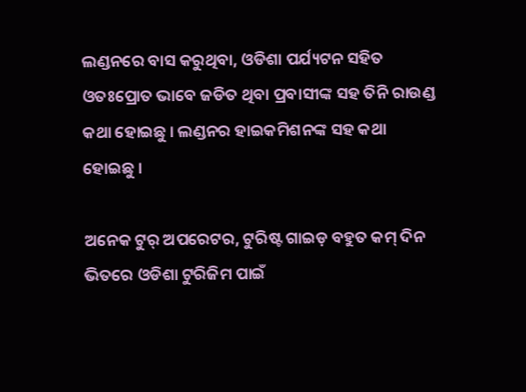ଲଣ୍ଡନରେ ବାସ କରୁଥିବା, ଓଡିଶା ପର୍ଯ୍ୟଟନ ସହିତ ଓତଃପ୍ରୋତ ଭାବେ ଜଡିତ ଥିବା ପ୍ରବାସୀଙ୍କ ସହ ତିନି ରାଉଣ୍ଡ କଥା ହୋଇଛୁ । ଲଣ୍ଡନର ହାଇକମିଶନଙ୍କ ସହ କଥା ହୋଇଛୁ ।

ଅନେକ ଟୁର୍ ଅପରେଟର, ଟୁରିଷ୍ଟ ଗାଇଡ଼ ବହୁତ କମ୍ ଦିନ ଭିତରେ ଓଡିଶା ଟୁରିଜିମ ପାଇଁ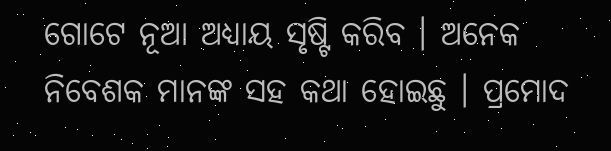ଗୋଟେ ନୂଆ ଅଧ୍ୟାୟ ସୃଷ୍ଟି କରିବ । ଅନେକ ନିବେଶକ ମାନଙ୍କ ସହ କଥା ହୋଇଛୁ । ପ୍ରମୋଦ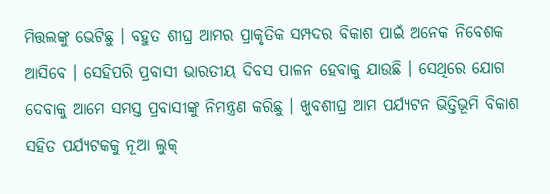ମିତ୍ତଲଙ୍କୁ ଭେଟିଛୁ । ବହୁତ ଶୀଘ୍ର ଆମର ପ୍ରାକୃତିକ ସମ୍ପଦର ବିକାଶ ପାଇଁ ଅନେକ ନିବେଶକ ଆସିବେ । ସେହିପରି ପ୍ରବାସୀ ଭାରତୀୟ ଦିବସ ପାଳନ ହେବାକୁ ଯାଉଛି । ସେଥିରେ ଯୋଗ ଦେବାକୁ ଆମେ ସମସ୍ତ ପ୍ରବାସୀଙ୍କୁ ନିମନ୍ତ୍ରଣ କରିଛୁ । ଖୁବଶୀଘ୍ର ଆମ ପର୍ଯ୍ୟଟନ ଭିତ୍ତିଭୂମି ବିକାଶ ସହିତ ପର୍ଯ୍ୟଟକକୁ ନୂଆ ଲୁକ୍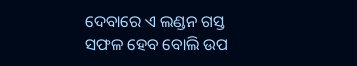ଦେବାରେ ଏ ଲଣ୍ଡନ ଗସ୍ତ ସଫଳ ହେବ ବୋଲି ଉପ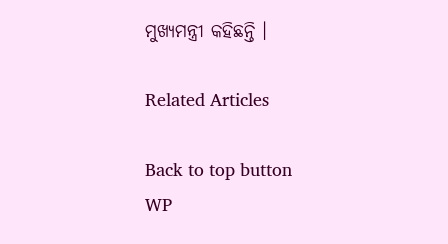ମୁଖ୍ୟମନ୍ତ୍ରୀ କହିଛନ୍ତି ।

Related Articles

Back to top button
WP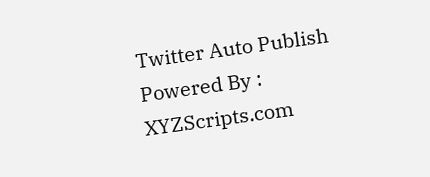Twitter Auto Publish Powered By : XYZScripts.com